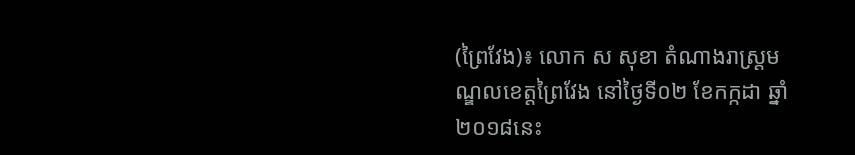(ព្រៃវែង)៖ លោក ស សុខា តំណាងរាស្រ្តមណ្ឌលខេត្តព្រៃវែង នៅថ្ងៃទី០២ ខែកក្កដា ឆ្នាំ២០១៨នេះ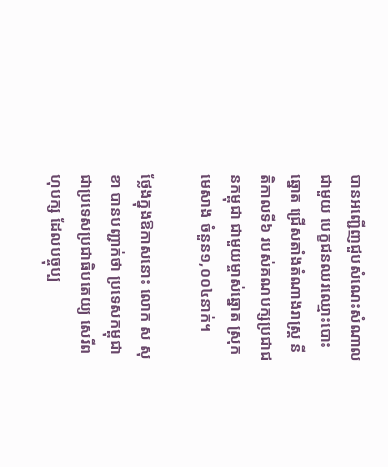បានអញ្ជើញជួបសំណេះសំណាលជាមួយ បេក្ខជនឈរឈ្មោះបោះឆ្នោត ជ្រើសតាំងតំណាងរាស្រ្ត នីតិកាលទី៦ របស់គណបក្សប្រជាជនកម្ពុជា ជាមួយម្ចាស់ឆ្នោត ស្រុកមេសាង ចំនួន១,០០៤នាក់។

ថ្លែងក្នុងឱកាសនោះ លោក ស សុខា បានបញ្ជាក់ថា ប្រទេសកម្ពុជា ជាប្រទេសប្រជាធិបតេយ្យ សេរីពហុបក្ស ដែលបច្ចុប្ប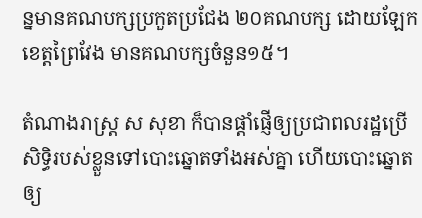ន្នមានគណបក្សប្រកួតប្រជែង ២០គណបក្ស ដោយឡែកខេត្តព្រៃវែង មានគណបក្សចំនួន១៥។

តំណាងរាស្ដ្រ ស សុខា ក៏បានផ្ដាំផ្ញើឲ្យប្រជាពលរដ្ឋប្រើសិទ្ធិរបស់ខ្លួនទៅបោះឆ្នោតទាំងអស់គ្នា ហើយបោះឆ្នោតឲ្យ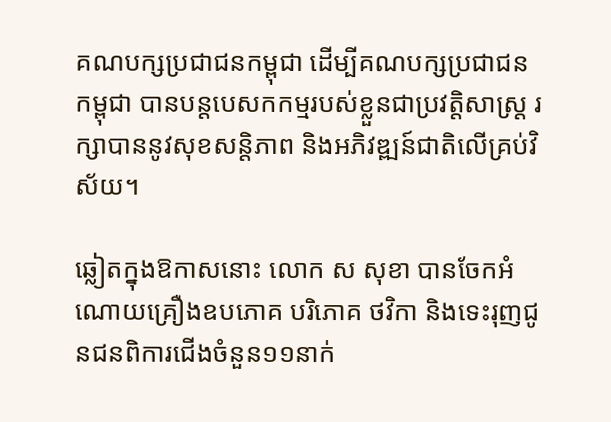គណបក្សប្រជាជនកម្ពុជា ដើម្បីគណបក្សប្រជាជនកម្ពុជា បានបន្តបេសកកម្មរបស់ខ្លួនជាប្រវត្តិសាស្រ្ត រក្សាបាននូវសុខសន្តិភាព និងអភិវឌ្ឍន៍ជាតិលើគ្រប់វិស័យ។

ឆ្លៀតក្នុងឱកាសនោះ លោក ស សុខា បានចែកអំណោយគ្រឿងឧបភោគ បរិភោគ ថវិកា និងទេះរុញជូនជនពិការជើងចំនួន១១នាក់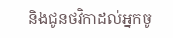និងជូនថវិកាដល់អ្នកចូ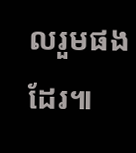លរួមផងដែរ៕